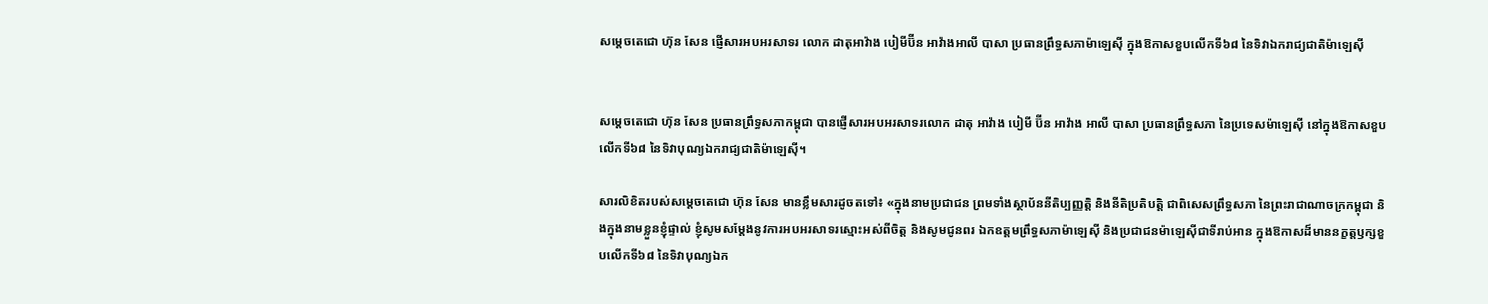សម្ដេចតេជោ ហ៊ុន សែន ផ្ញើសារអបអរសាទរ លោក ដាតុអាវ៉ាង បៀមីប៊ីន អាវ៉ាងអាលី បាសា ប្រធានព្រឹទ្ធសភាម៉ាឡេស៊ី ក្នុងឱកាសខួបលើកទី៦៨ នៃទិវាឯករាជ្យជាតិម៉ាឡេស៊ី


សម្ដេចតេជោ ហ៊ុន សែន ប្រធានព្រឹទ្ធសភាកម្ពុជា បានផ្ញើសារអបអរសាទរលោក ដាតុ អាវ៉ាង បៀមី ប៊ីន អាវ៉ាង អាលី បាសា ប្រធានព្រឹទ្ធសភា នៃប្រទេសម៉ាឡេស៊ី នៅក្នុងឱកាសខួបលើកទី៦៨ នៃទិវាបុណ្យឯករាជ្យជាតិម៉ាឡេស៊ី។

សារលិខិតរបស់សម្ដេចតេជោ ហ៊ុន សែន មានខ្លឹមសារដូចតទៅ៖ «ក្នុងនាមប្រជាជន ព្រមទាំងស្ថាប័ននីតិប្បញ្ញត្តិ និងនីតិប្រតិបត្តិ ជាពិសេសព្រឹទ្ធសភា នៃព្រះរាជាណាចក្រកម្ពុជា និងក្នុងនាមខ្លួនខ្ញុំផ្ទាល់ ខ្ញុំសូមសម្តែងនូវការអបអរសាទរស្មោះអស់ពីចិត្ត និងសូមជូនពរ ឯកឧត្តមព្រឹទ្ធសភាម៉ាឡេស៊ី និងប្រជាជនម៉ាឡេស៊ីជាទីរាប់អាន ក្នុងឱកាសដ៏មាននក្ខត្តឫក្សខួបលើកទី៦៨ នៃទិវាបុណ្យឯក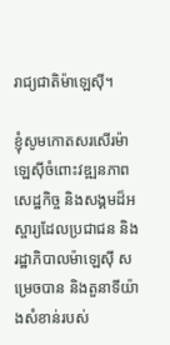រាជ្យជាតិម៉ាឡេស៊ី។

ខ្ញុំសូមកោតសរសើរម៉ាឡេស៊ីចំពោះវឌ្ឍនភាពសេដ្ឋកិច្ច និងសង្គមដ៏អស្ចារ្យដែលប្រជាជន និង រដ្ឋាភិបាលម៉ាឡេស៊ី សម្រេចបាន និងតួនាទីយ៉ាងសំខាន់របស់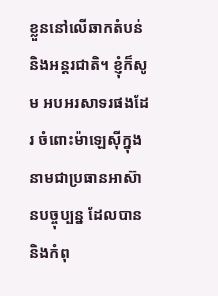ខ្លួននៅលើឆាកតំបន់ និងអន្តរជាតិ។ ខ្ញុំក៏សូម អបអរសាទរផងដែរ ចំពោះម៉ាឡេស៊ីក្នុងនាមជាប្រធានអាស៊ានបច្ចុប្បន្ន ដែលបាននិងកំពុ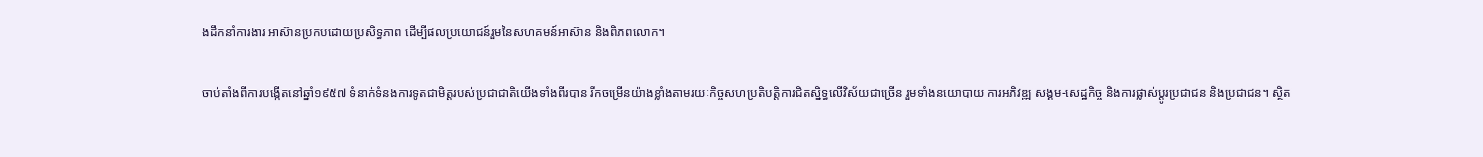ងដឹកនាំការងារ អាស៊ានប្រកបដោយប្រសិទ្ធភាព ដើម្បីផលប្រយោជន៍រួមនៃសហគមន៍អាស៊ាន និងពិភពលោក។

ចាប់តាំងពីការបង្កើតនៅឆ្នាំ១៩៥៧ ទំនាក់ទំនងការទូតជាមិត្តរបស់ប្រជាជាតិយើងទាំងពីរបាន រីកចម្រើនយ៉ាងខ្លាំងតាមរយៈកិច្ចសហប្រតិបត្តិការជិតស្និទ្ធលើវិស័យជាច្រើន រួមទាំងនយោបាយ ការអភិវឌ្ឍ សង្គម-សេដ្ឋកិច្ច និងការផ្លាស់ប្តូរប្រជាជន និងប្រជាជន។ ស្ថិត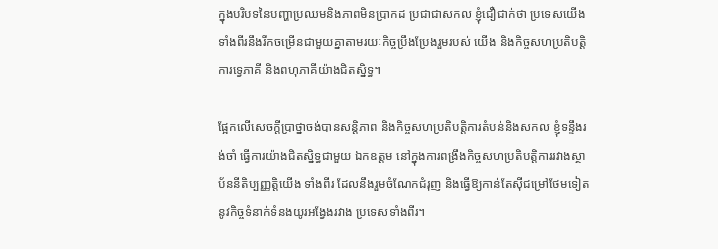ក្នុងបរិបទនៃបញ្ហាប្រឈមនិងភាពមិនប្រាកដ ប្រជាជាសកល ខ្ញុំជឿជាក់ថា ប្រទេសយើងទាំងពីរនឹងរីកចម្រើនជាមួយគ្នាតាមរយៈកិច្ចប្រឹងប្រែងរួមរបស់ យើង និងកិច្ចសហប្រតិបត្តិការទ្វេភាគី និងពហុភាគីយ៉ាងជិតស្និទ្ធ។

ផ្អែកលើសេចក្តីប្រាថ្នាចង់បានសន្តិភាព និងកិច្ចសហប្រតិបត្តិការតំបន់និងសកល ខ្ញុំទន្ទឹងរង់ចាំ ធ្វើការយ៉ាងជិតស្និទ្ធជាមួយ ឯកឧត្តម នៅក្នុងការពង្រឹងកិច្ចសហប្រតិបត្តិការរវាងស្ថាប័ននីតិប្បញ្ញត្តិយើង ទាំងពីរ ដែលនឹងរួមចំណែកជំរុញ និងធ្វើឱ្យកាន់តែស៊ីជម្រៅថែមទៀតនូវកិច្ចទំនាក់ទំនងយូរអង្វែងរវាង ប្រទេសទាំងពីរ។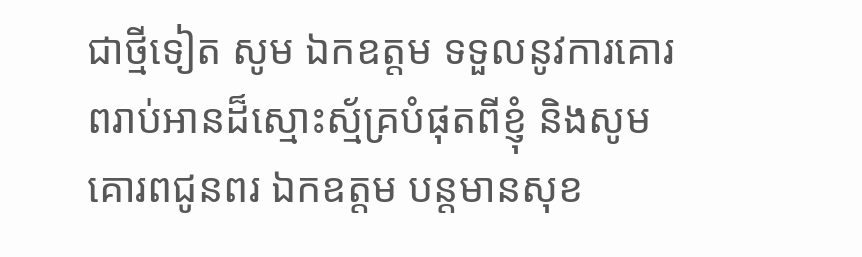ជាថ្មីទៀត សូម ឯកឧត្តម ទទួលនូវការគោរពរាប់អានដ៏ស្មោះស្ម័គ្របំផុតពីខ្ញុំ និងសូមគោរពជូនពរ ឯកឧត្តម បន្តមានសុខ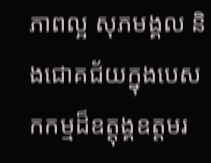ភាពល្អ សុភមង្គល និងជោគជ័យក្នុងបេសកកម្មដ៏ឧត្តុង្គឧត្តមរ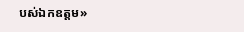បស់ឯកឧត្តម»